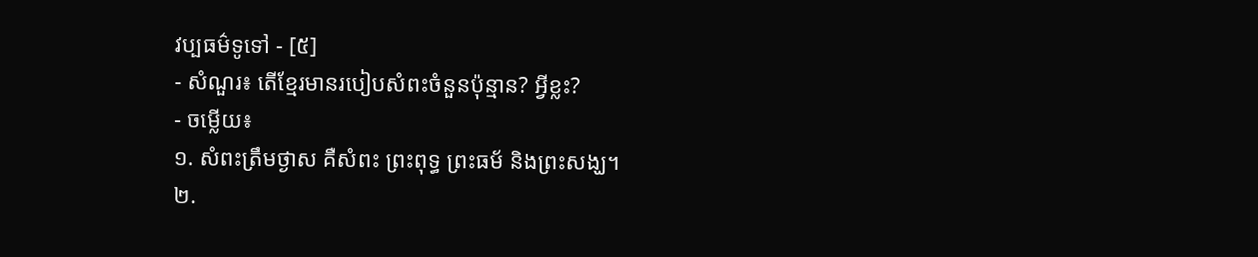វប្បធម៌ទូទៅ - [៥]
- សំណួរ៖ តើខ្មែរមានរបៀបសំពះចំនួនប៉ុន្មាន? អ្វីខ្លះ?
- ចម្លើយ៖
១. សំពះត្រឹមថ្ងាស គឺសំពះ ព្រះពុទ្ធ ព្រះធម័ និងព្រះសង្ឃ។
២.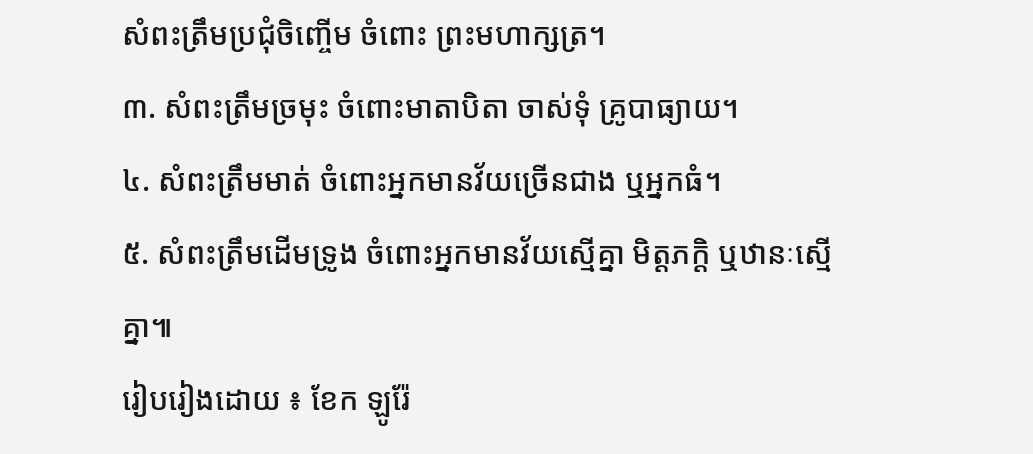សំពះត្រឹមប្រជុំចិញ្ចើម ចំពោះ ព្រះមហាក្សត្រ។
៣. សំពះត្រឹមច្រមុះ ចំពោះមាតាបិតា ចាស់ទុំ គ្រូបាធ្យាយ។
៤. សំពះត្រឹមមាត់ ចំពោះអ្នកមានវ័យច្រើនជាង ឬអ្នកធំ។
៥. សំពះត្រឹមដើមទ្រូង ចំពោះអ្នកមានវ័យស្មើគ្នា មិត្តភក្តិ ឬឋានៈស្មើគ្នា៕
រៀបរៀងដោយ ៖ ខែក ឡូរ៉ែ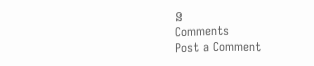ន
Comments
Post a Comment